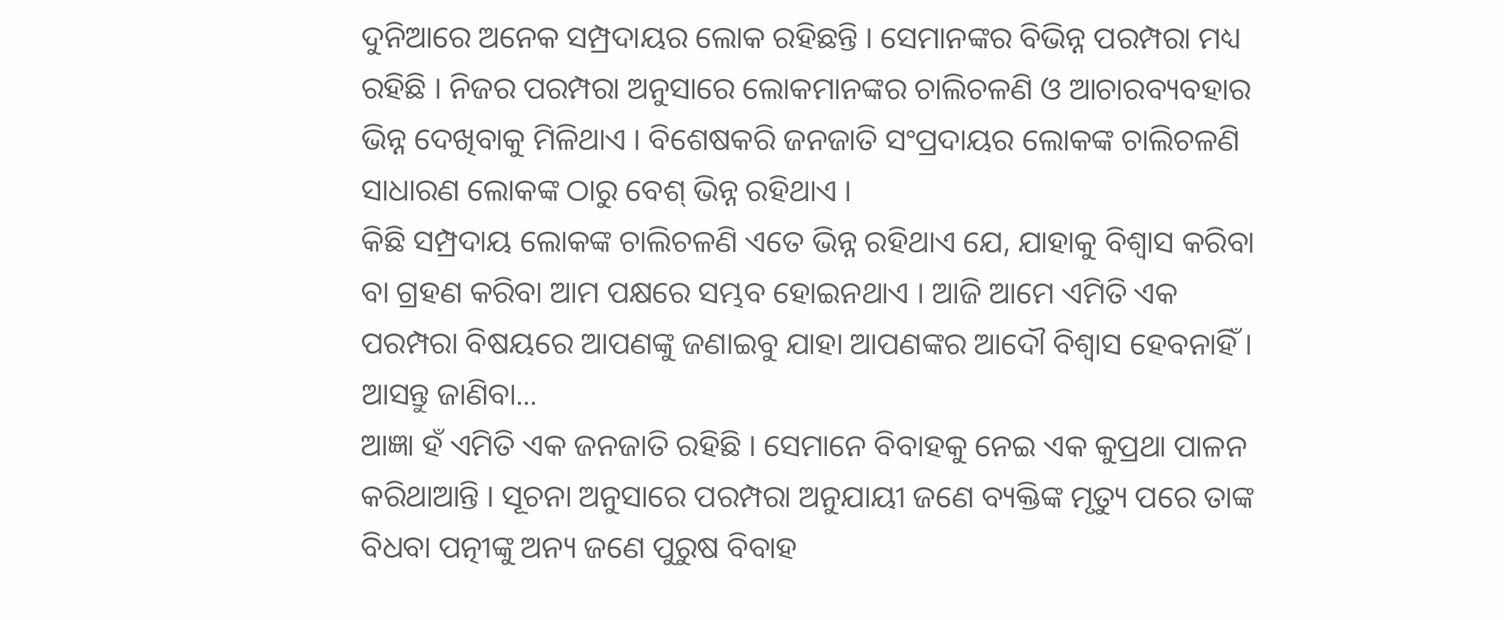ଦୁନିଆରେ ଅନେକ ସମ୍ପ୍ରଦାୟର ଲୋକ ରହିଛନ୍ତି । ସେମାନଙ୍କର ବିଭିନ୍ନ ପରମ୍ପରା ମଧ୍ୟ ରହିଛି । ନିଜର ପରମ୍ପରା ଅନୁସାରେ ଲୋକମାନଙ୍କର ଚାଲିଚଳଣି ଓ ଆଚାରବ୍ୟବହାର ଭିନ୍ନ ଦେଖିବାକୁ ମିଳିଥାଏ । ବିଶେଷକରି ଜନଜାତି ସଂପ୍ରଦାୟର ଲୋକଙ୍କ ଚାଲିଚଳଣି ସାଧାରଣ ଲୋକଙ୍କ ଠାରୁ ବେଶ୍ ଭିନ୍ନ ରହିଥାଏ ।
କିଛି ସମ୍ପ୍ରଦାୟ ଲୋକଙ୍କ ଚାଲିଚଳଣି ଏତେ ଭିନ୍ନ ରହିଥାଏ ଯେ, ଯାହାକୁ ବିଶ୍ୱାସ କରିବା ବା ଗ୍ରହଣ କରିବା ଆମ ପକ୍ଷରେ ସମ୍ଭବ ହୋଇନଥାଏ । ଆଜି ଆମେ ଏମିତି ଏକ ପରମ୍ପରା ବିଷୟରେ ଆପଣଙ୍କୁ ଜଣାଇବୁ ଯାହା ଆପଣଙ୍କର ଆଦୌ ବିଶ୍ୱାସ ହେବନାହିଁ । ଆସନ୍ତୁ ଜାଣିବା...
ଆଜ୍ଞା ହଁ ଏମିତି ଏକ ଜନଜାତି ରହିଛି । ସେମାନେ ବିବାହକୁ ନେଇ ଏକ କୁପ୍ରଥା ପାଳନ କରିଥାଆନ୍ତି । ସୂଚନା ଅନୁସାରେ ପରମ୍ପରା ଅନୁଯାୟୀ ଜଣେ ବ୍ୟକ୍ତିଙ୍କ ମୃତ୍ୟୁ ପରେ ତାଙ୍କ ବିଧବା ପତ୍ନୀଙ୍କୁ ଅନ୍ୟ ଜଣେ ପୁରୁଷ ବିବାହ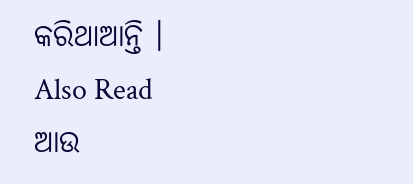କରିଥାଆନ୍ତି ।
Also Read
ଆଉ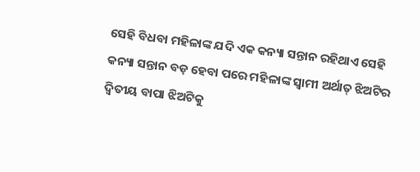ସେହି ବିଧବା ମହିଳାଙ୍କ ଯଦି ଏକ କନ୍ୟା ସନ୍ତାନ ରହିଥାଏ ସେହି କନ୍ୟା ସନ୍ତାନ ବଡ଼ ହେବା ପରେ ମହିଳାଙ୍କ ସ୍ୱାମୀ ଅର୍ଥାତ୍ ଝିଅଟିର ଦ୍ୱିତୀୟ ବାପା ଝିଅଟିକୁ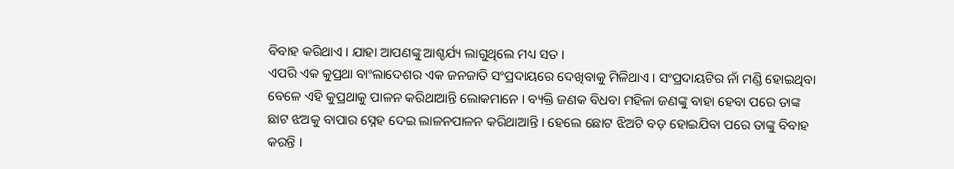ବିବାହ କରିଥାଏ । ଯାହା ଆପଣଙ୍କୁ ଆଶ୍ଚର୍ଯ୍ୟ ଲାଗୁଥିଲେ ମଧ୍ୟ ସତ ।
ଏପରି ଏକ କୁପ୍ରଥା ବାଂଲାଦେଶର ଏକ ଜନଜାତି ସଂପ୍ରଦାୟରେ ଦେଖିବାକୁ ମିଳିଥାଏ । ସଂପ୍ରଦାୟଟିର ନାଁ ମଣ୍ଡି ହୋଇଥିବା ବେଳେ ଏହି କୁପ୍ରଥାକୁ ପାଳନ କରିଥାଆନ୍ତି ଲୋକମାନେ । ବ୍ୟକ୍ତି ଜଣକ ବିଧବା ମହିଳା ଜଣଙ୍କୁ ବାହା ହେବା ପରେ ତାଙ୍କ ଛାଟ ଝଅକୁ ବାପାର ସ୍ନେହ ଦେଇ ଲାଳନପାଳନ କରିଥାଆନ୍ତି । ହେଲେ ଛୋଟ ଝିଅଟି ବଡ଼ ହୋଇଯିବା ପରେ ତାଙ୍କୁ ବିବାହ କରନ୍ତି ।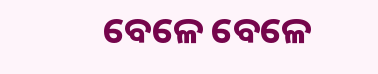ବେଳେ ବେଳେ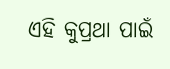ଏହି କୁପ୍ରଥା ପାଇଁ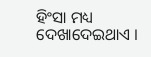ହିଂସା ମଧ୍ୟ ଦେଖାଦେଇଥାଏ ।